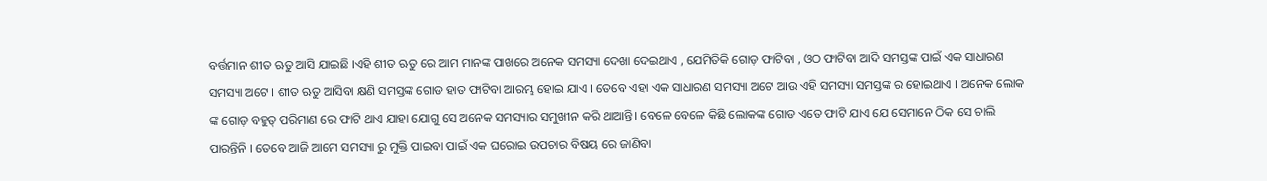ବର୍ତ୍ତମାନ ଶୀତ ଋତୁ ଆସି ଯାଇଛି ।ଏହି ଶୀତ ଋତୁ ରେ ଆମ ମାନଙ୍କ ପାଖରେ ଅନେକ ସମସ୍ୟା ଦେଖା ଦେଇଥାଏ , ଯେମିତିକି ଗୋଡ଼ ଫାଟିବା , ଓଠ ଫାଟିବା ଆଦି ସମସ୍ତଙ୍କ ପାଇଁ ଏକ ସାଧାରଣ ସମସ୍ୟା ଅଟେ । ଶୀତ ଋତୁ ଆସିବା କ୍ଷଣି ସମସ୍ତଙ୍କ ଗୋଡ ହାତ ଫାଟିବା ଆରମ୍ଭ ହୋଇ ଯାଏ । ତେବେ ଏହା ଏକ ସାଧାରଣ ସମସ୍ୟା ଅଟେ ଆଉ ଏହି ସମସ୍ୟା ସମସ୍ତଙ୍କ ର ହୋଇଥାଏ । ଅନେକ ଲୋକ ଙ୍କ ଗୋଡ଼ ବହୁତ୍ ପରିମାଣ ରେ ଫାଟି ଥାଏ ଯାହା ଯୋଗୁ ସେ ଅନେକ ସମସ୍ୟାର ସମୁଖୀନ କରି ଥାଆନ୍ତି। ବେଳେ ବେଳେ କିଛି ଲୋକଙ୍କ ଗୋଡ ଏତେ ଫାଟି ଯାଏ ଯେ ସେମାନେ ଠିକ ସେ ଚାଲି ପାରନ୍ତିନି । ତେବେ ଆଜି ଆମେ ସମସ୍ୟା ରୁ ମୁକ୍ତି ପାଇବା ପାଇଁ ଏକ ଘରୋଇ ଉପଚାର ବିଷୟ ରେ ଜାଣିବା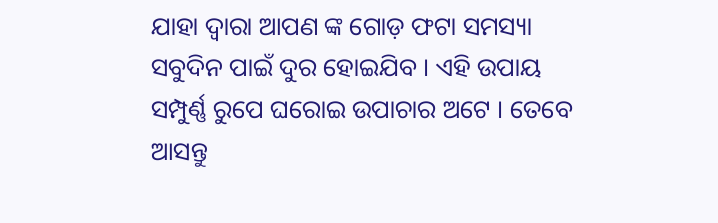ଯାହା ଦ୍ଵାରା ଆପଣ ଙ୍କ ଗୋଡ଼ ଫଟା ସମସ୍ୟା ସବୁଦିନ ପାଇଁ ଦୁର ହୋଇଯିବ । ଏହି ଉପାୟ ସମ୍ପୁର୍ଣ୍ଣ ରୁପେ ଘରୋଇ ଉପାଚାର ଅଟେ । ତେବେ ଆସନ୍ତୁ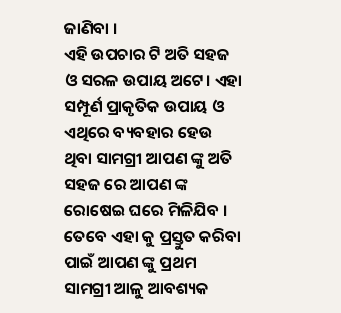ଜାଣିବା ।
ଏହି ଉପଚାର ଟି ଅତି ସହଜ ଓ ସରଳ ଉପାୟ ଅଟେ। ଏହା ସମ୍ପୂର୍ଣ ପ୍ରାକୃତିକ ଉପାୟ ଓ ଏଥିରେ ବ୍ୟବହାର ହେଉ ଥିବା ସାମଗ୍ରୀ ଆପଣ ଙ୍କୁ ଅତି ସହଜ ରେ ଆପଣ ଙ୍କ ରୋଷେଇ ଘରେ ମିଳିଯିବ । ତେବେ ଏହା କୁ ପ୍ରସ୍ତୁତ କରିବା ପାଇଁ ଆପଣ ଙ୍କୁ ପ୍ରଥମ ସାମଗ୍ରୀ ଆଳୁ ଆବଶ୍ୟକ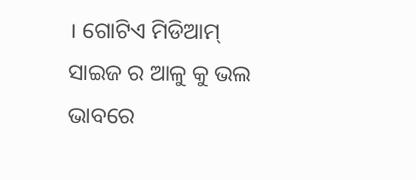। ଗୋଟିଏ ମିଡିଆମ୍ ସାଇଜ ର ଆଳୁ କୁ ଭଲ ଭାବରେ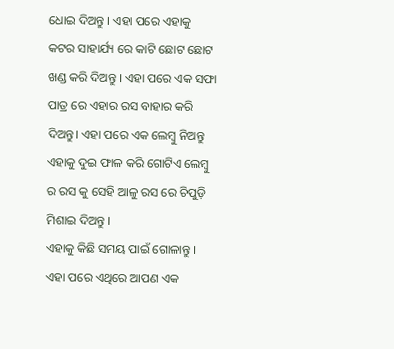ଧୋଇ ଦିଅନ୍ତୁ । ଏହା ପରେ ଏହାକୁ କଟର ସାହାର୍ଯ୍ୟ ରେ କାଟି ଛୋଟ ଛୋଟ ଖଣ୍ଡ କରି ଦିଅନ୍ତୁ । ଏହା ପରେ ଏକ ସଫା ପାତ୍ର ରେ ଏହାର ରସ ବାହାର କରି ଦିଅନ୍ତୁ। ଏହା ପରେ ଏକ ଲେମ୍ବୁ ନିଅନ୍ତୁ ଏହାକୁ ଦୁଇ ଫାଳ କରି ଗୋଟିଏ ଲେମ୍ବୁ ର ରସ କୁ ସେହି ଆଳୁ ରସ ରେ ଚିପୁଡ଼ି ମିଶାଇ ଦିଅନ୍ତୁ ।
ଏହାକୁ କିଛି ସମୟ ପାଇଁ ଗୋଳାନ୍ତୁ । ଏହା ପରେ ଏଥିରେ ଆପଣ ଏକ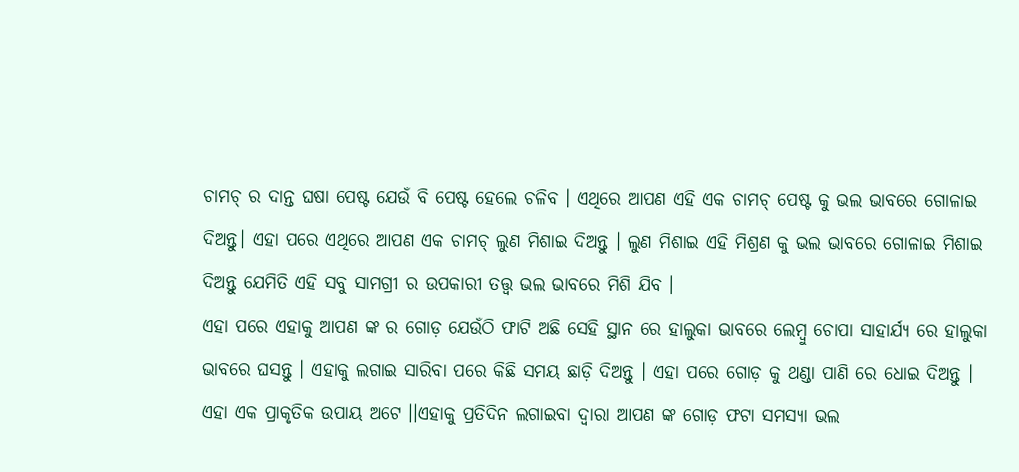ଚାମଚ୍ ର ଦାନ୍ତ ଘଷା ପେଷ୍ଟ ଯେଉଁ ବି ପେଷ୍ଟ ହେଲେ ଚଳିବ । ଏଥିରେ ଆପଣ ଏହି ଏକ ଚାମଚ୍ ପେଷ୍ଟ କୁ ଭଲ ଭାବରେ ଗୋଳାଇ ଦିଅନ୍ତୁ। ଏହା ପରେ ଏଥିରେ ଆପଣ ଏକ ଚାମଚ୍ ଲୁଣ ମିଶାଇ ଦିଅନ୍ତୁ । ଲୁଣ ମିଶାଇ ଏହି ମିଶ୍ରଣ କୁ ଭଲ ଭାବରେ ଗୋଳାଇ ମିଶାଇ ଦିଅନ୍ତୁ ଯେମିତି ଏହି ସବୁ ସାମଗ୍ରୀ ର ଉପକାରୀ ତତ୍ତ୍ଵ ଭଲ ଭାବରେ ମିଶି ଯିବ ।
ଏହା ପରେ ଏହାକୁ ଆପଣ ଙ୍କ ର ଗୋଡ଼ ଯେଉଁଠି ଫାଟି ଅଛି ସେହି ସ୍ଥାନ ରେ ହାଲୁକା ଭାବରେ ଲେମ୍ବୁ ଚୋପା ସାହାର୍ଯ୍ୟ ରେ ହାଲୁକା ଭାବରେ ଘସନ୍ତୁ । ଏହାକୁ ଲଗାଇ ସାରିବା ପରେ କିଛି ସମୟ ଛାଡ଼ି ଦିଅନ୍ତୁ । ଏହା ପରେ ଗୋଡ଼ କୁ ଥଣ୍ଡା ପାଣି ରେ ଧୋଇ ଦିଅନ୍ତୁ । ଏହା ଏକ ପ୍ରାକୃତିକ ଉପାୟ ଅଟେ ।।ଏହାକୁ ପ୍ରତିଦିନ ଲଗାଇବା ଦ୍ଵାରା ଆପଣ ଙ୍କ ଗୋଡ଼ ଫଟା ସମସ୍ୟା ଭଲ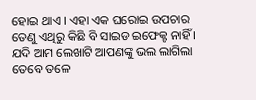ହୋଇ ଥାଏ । ଏହା ଏକ ଘରୋଇ ଉପଚାର ତେଣୁ ଏଥିରୁ କିଛି ବି ସାଇଡ ଇଫେକ୍ଟ ନାହିଁ ।
ଯଦି ଆମ ଲେଖାଟି ଆପଣଙ୍କୁ ଭଲ ଲାଗିଲା ତେବେ ତଳେ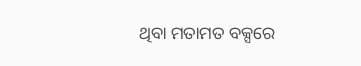ଥିବା ମତାମତ ବକ୍ସରେ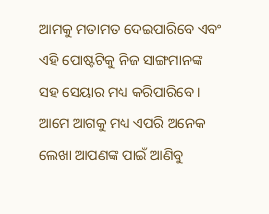ଆମକୁ ମତାମତ ଦେଇପାରିବେ ଏବଂ ଏହି ପୋଷ୍ଟଟିକୁ ନିଜ ସାଙ୍ଗମାନଙ୍କ ସହ ସେୟାର ମଧ୍ୟ କରିପାରିବେ । ଆମେ ଆଗକୁ ମଧ୍ୟ ଏପରି ଅନେକ ଲେଖା ଆପଣଙ୍କ ପାଇଁ ଆଣିବୁ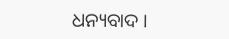ଧନ୍ୟବାଦ ।